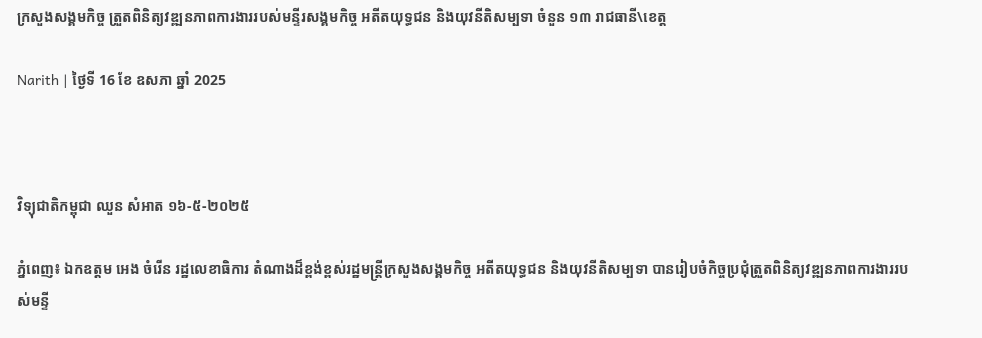ក្រសួងសង្គមកិច្ច ត្រួតពិនិត្យវឌ្ឍនភាពការងាររបស់មន្ទីរសង្គមកិច្ច អតីតយុទ្ធជន និងយុវនីតិសម្បទា ចំនួន ១៣ រាជធានី\ខេត្ត

Narith | ថ្ងៃទី 16 ខែ ឧសភា ឆ្នាំ 2025



វិទ្យុជាតិកម្ពុជា ឈួន សំអាត ១៦-៥-២០២៥

ភ្នំពេញ៖ ឯកឧត្តម អេង ចំរើន រដ្ឋលេខាធិការ តំណាងដ៏ខ្ពង់ខ្ពស់រដ្ឋមន្រ្តីក្រសួងសង្គមកិច្ច អតីតយុទ្ធជន និងយុវនីតិសម្បទា បានរៀបចំកិច្ចប្រជុំត្រួតពិនិត្យវឌ្ឍនភាពការងាររបស់មន្ទី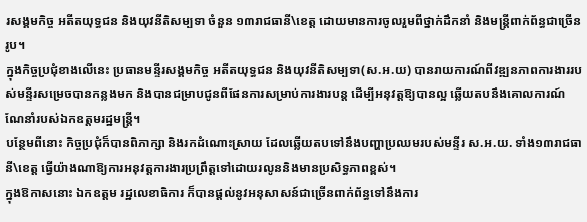រសង្គមកិច្ច អតីតយុទ្ធជន និងយុវនីតិសម្បទា ចំនួន ១៣រាជធានី\ខេត្ត ដោយមានការចូលរួមពីថ្នាក់ដឹកនាំ និងមន្ត្រីពាក់ព័ន្ធជាច្រើនរូប។
ក្នុងកិច្ចប្រជុំខាងលើនេះ ប្រធានមន្ទីរសង្គមកិច្ច អតីតយុទ្ធជន និងយុវនីតិសម្បទា(ស.អ.យ) បានរាយការណ៍ពីវឌ្ឍនភាពការងាររបស់មន្ទីរសម្រេចបានកន្លងមក និងបានជម្រាបជូនពីផែនការសម្រាប់ការងារបន្ត ដើម្បីអនុវត្តឱ្យបានល្អ ឆ្លើយតបនឹងគោលការណ៍ណែនាំរបស់ឯកឧត្តមរដ្ឋមន្ត្រី។
បន្ថែមពីនោះ កិច្ចប្រជុំក៏បានពិភាក្សា និងរកដំណោះស្រាយ ដែលឆ្លើយតបទៅនឹងបញ្ហាប្រឈមរបស់មន្ទីរ ស.អ.យ. ទាំង១៣រាជធានី\ខេត្ត ធ្វើយ៉ាងណាឱ្យការអនុវត្តការងារប្រព្រឹត្តទៅដោយរលូននិងមានប្រសិទ្ធភាពខ្ពស់។
ក្នុងឱកាសនោះ ឯកឧត្តម រដ្ឋលេខាធិការ ក៏បានផ្តល់នូវអនុសាសន៍ជាច្រើនពាក់ព័ន្ធទៅនឹងការ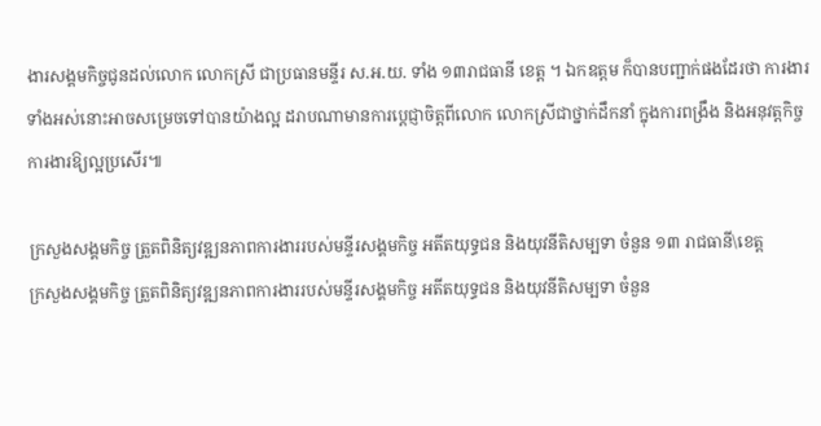ងារសង្គមកិច្ចជូនដល់លោក លោកស្រី ជាប្រធានមន្ទីរ ស.អ.យ. ទាំង ១៣រាជធានី ខេត្ត ។ ឯកឧត្តម ក៏បានបញ្ជាក់ផងដែរថា ការងារទាំងអស់នោះអាចសម្រេចទៅបានយ៉ាងល្អ ដរាបណាមានការប្តេជ្ញាចិត្តពីលោក លោកស្រីជាថ្នាក់ដឹកនាំ ក្នុងការពង្រឹង និងអនុវត្តកិច្ចការងារឱ្យល្អប្រសើរ៕

ក្រសួងសង្គមកិច្ច ត្រួតពិនិត្យវឌ្ឍនភាពការងាររបស់មន្ទីរសង្គមកិច្ច អតីតយុទ្ធជន និងយុវនីតិសម្បទា ចំនួន ១៣ រាជធានី\ខេត្ត
ក្រសួងសង្គមកិច្ច ត្រួតពិនិត្យវឌ្ឍនភាពការងាររបស់មន្ទីរសង្គមកិច្ច អតីតយុទ្ធជន និងយុវនីតិសម្បទា ចំនួន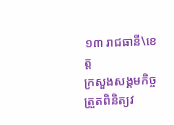១៣ រាជធានី\ខេត្ត
ក្រសួងសង្គមកិច្ច ត្រួតពិនិត្យវ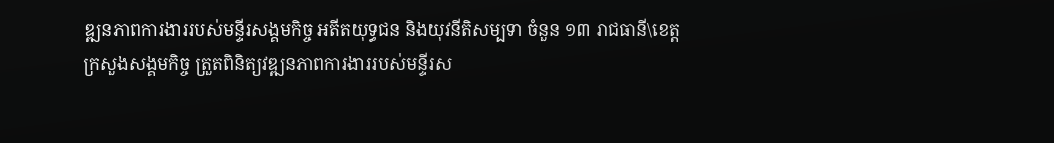ឌ្ឍនភាពការងាររបស់មន្ទីរសង្គមកិច្ច អតីតយុទ្ធជន និងយុវនីតិសម្បទា ចំនួន ១៣ រាជធានី\ខេត្ត
ក្រសួងសង្គមកិច្ច ត្រួតពិនិត្យវឌ្ឍនភាពការងាររបស់មន្ទីរស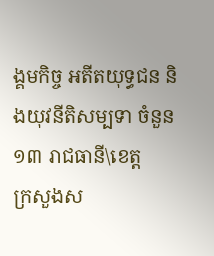ង្គមកិច្ច អតីតយុទ្ធជន និងយុវនីតិសម្បទា ចំនួន ១៣ រាជធានី\ខេត្ត
ក្រសួងស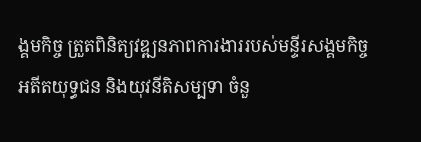ង្គមកិច្ច ត្រួតពិនិត្យវឌ្ឍនភាពការងាររបស់មន្ទីរសង្គមកិច្ច អតីតយុទ្ធជន និងយុវនីតិសម្បទា ចំនួ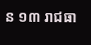ន ១៣ រាជធា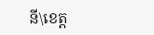នី\ខេត្ត